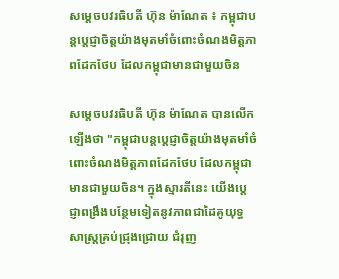សម្តេចបវរធិបតី ហ៊ុន ម៉ាណែត ៖ កម្ពុជាបន្តប្តេជ្ញាចិត្តយ៉ាងមុតមាំចំពោះចំណងមិត្តភាពដែកថែប ដែលកម្ពុជាមានជាមួយចិន

សម្តេចបវរធិបតី ហ៊ុន ម៉ាណែត បានលើកឡើងថា "កម្ពុជាបន្តប្តេជ្ញាចិត្តយ៉ាងមុតមាំចំពោះចំណងមិត្តភាពដែកថែប ដែលកម្ពុជាមានជាមួយចិន។ ក្នុងស្មារតីនេះ យើងប្តេជ្ញាពង្រឹងបន្ថែមទៀតនូវភាពជាដៃគូយុទ្ធសាស្ត្រគ្រប់ជ្រុងជ្រោយ ជំរុញ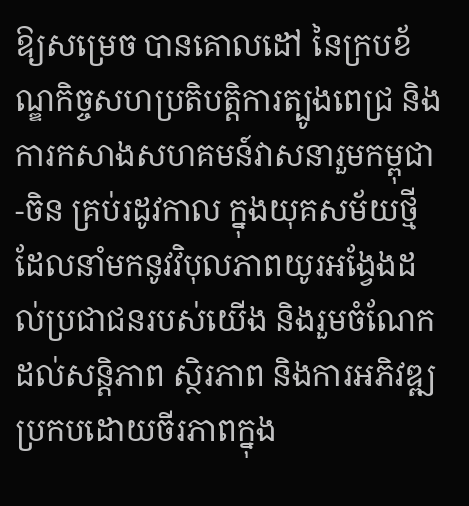ឱ្យសម្រេច បានគោលដៅ នៃក្របខ័ណ្ឌកិច្ចសហប្រតិបត្តិការត្បូងពេជ្រ និងការកសាងសហគមន៍វាសនារួមកម្ពុជា-ចិន គ្រប់រដូវកាល ក្នុងយុគសម័យថ្មី ដែលនាំមកនូវវិបុលភាពយូរអង្វែងដល់ប្រជាជនរបស់យើង និងរួមចំណែក ដល់សន្តិភាព ស្ថិរភាព និងការអភិវឌ្ឍប្រកបដោយចីរភាពក្នុង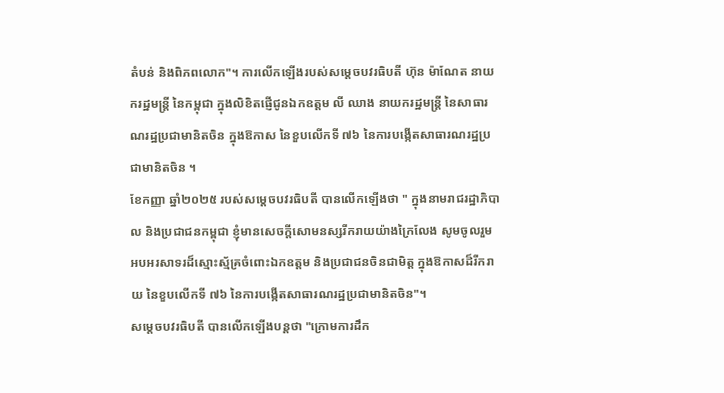តំបន់ និងពិភពលោក"។ ការលើកឡើងរបស់សម្តេចបវរធិបតី ហ៊ុន ម៉ាណែត នាយករដ្ឋមន្ត្រី នៃកម្ពុជា ក្នុងលិខិតផ្ញើជូនឯកឧត្តម លី ឈាង នាយករដ្ឋមន្ត្រី នៃសាធារណរដ្ឋប្រជាមានិតចិន ក្នុងឱកាស នៃខួបលើកទី ៧៦ នៃការបង្កើតសាធារណរដ្ឋប្រជាមានិតចិន ។
ខែកញ្ញា ឆ្នាំ២០២៥ របស់សម្តេចបវរធិបតី បានលើកឡើងថា " ក្នុងនាមរាជរដ្ឋាភិបាល និងប្រជាជនកម្ពុជា ខ្ញុំមានសេចក្តីសោមនស្សរីករាយយ៉ាងក្រៃលែង សូមចូលរួម អបអរសាទរដ៏ស្មោះស្ម័គ្រចំពោះឯកឧត្តម និងប្រជាជនចិនជាមិត្ត ក្នុងឱកាសដ៏រីករាយ នៃខួបលើកទី ៧៦ នៃការបង្កើតសាធារណរដ្ឋប្រជាមានិតចិន"។
សម្តេចបវរធិបតី បានលើកឡើងបន្តថា "ក្រោមការដឹក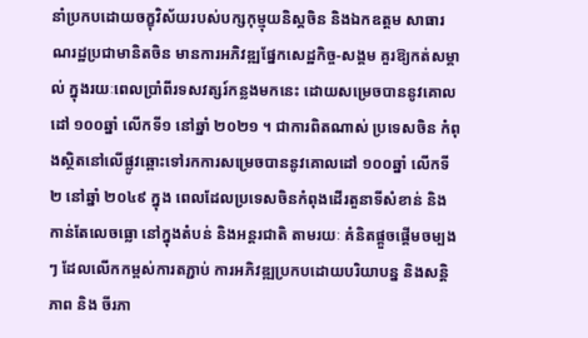នាំប្រកបដោយចក្ខុវិស័យរបស់បក្សកុម្មុយនិស្តចិន និងឯកឧត្តម សាធារណរដ្ឋប្រជាមានិតចិន មានការអភិវឌ្ឍផ្នែកសេដ្ឋកិច្ច-សង្គម គួរឱ្យកត់សម្គាល់ ក្នុងរយៈពេលប្រាំពីរទសវត្សរ៍កន្លងមកនេះ ដោយសម្រេចបាននូវគោលដៅ ១០០ឆ្នាំ លើកទី១ នៅឆ្នាំ ២០២១ ។ ជាការពិតណាស់ ប្រទេសចិន កំពុងស្ថិតនៅលើផ្លូវឆ្ពោះទៅរកការសម្រេចបាននូវគោលដៅ ១០០ឆ្នាំ លើកទី២ នៅឆ្នាំ ២០៤៩ ក្នុង ពេលដែលប្រទេសចិនកំពុងដើរតួនាទីសំខាន់ និងកាន់តែលេចធ្លោ នៅក្នុងតំបន់ និងអន្តរជាតិ តាមរយៈ គំនិតផ្តួចផ្តើមចម្បងៗ ដែលលើកកម្ពស់ការតភ្ជាប់ ការអភិវឌ្ឍប្រកបដោយបរិយាបន្ន និងសន្តិភាព និង ចីរភា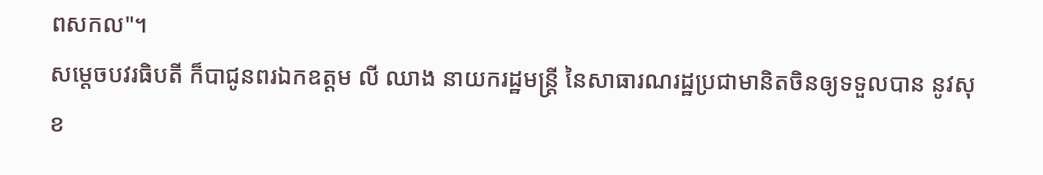ពសកល"។
សម្តេចបវរធិបតី ក៏បាជូនពរឯកឧត្តម លី ឈាង នាយករដ្ឋមន្ត្រី នៃសាធារណរដ្ឋប្រជាមានិតចិនឲ្យទទួលបាន នូវសុខ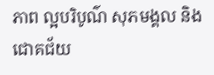ភាព ល្អបរិបូណ៌ សុភមង្គល និងជោគជ័យ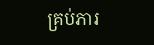គ្រប់ភារ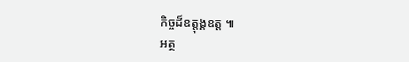កិច្ចដ៏ឧត្តុង្គឧត្ត ៕
អត្ថ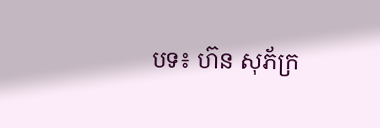បទ៖ ហ៊ន សុភ័ក្រ